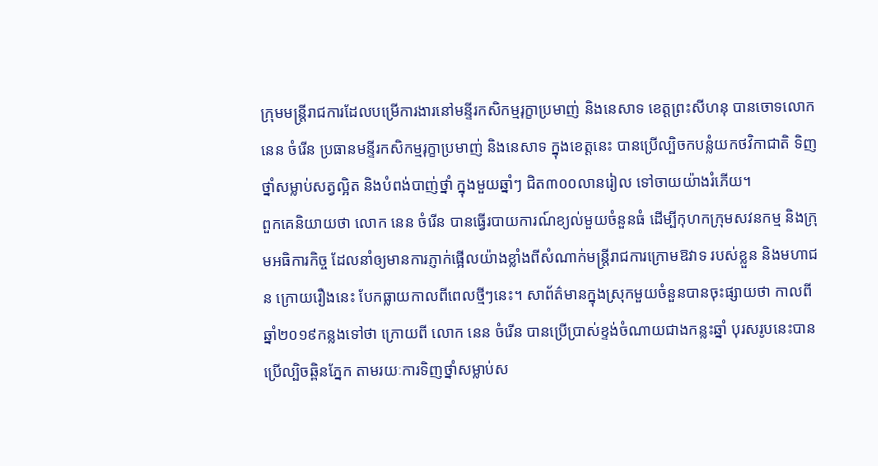ក្រុមមន្ត្រីរាជការដែលបម្រើការងារនៅមន្ទីរកសិកម្មរុក្ខាប្រមាញ់ និងនេសាទ ខេត្តព្រះសីហនុ បានចោទលោក នេន ចំរើន ប្រធានមន្ទីរកសិកម្មរុក្ខាប្រមាញ់ និងនេសាទ ក្នុងខេត្តនេះ បានប្រើល្បិចកបន្លំយកថវិកាជាតិ ទិញថ្នាំសម្លាប់សត្វល្អិត និងបំពង់បាញ់ថ្នាំ ក្នុងមួយឆ្នាំៗ ជិត៣០០លានរៀល ទៅចាយយ៉ាងរំភើយ។
ពួកគេនិយាយថា លោក នេន ចំរើន បានធ្វើរបាយការណ៍ខ្យល់មួយចំនួនធំ ដើម្បីកុហកក្រុមសវនកម្ម និងក្រុមអធិការកិច្ច ដែលនាំឲ្យមានការភ្ញាក់ផ្អើលយ៉ាងខ្លាំងពីសំណាក់មន្ត្រីរាជការក្រោមឱវាទ របស់ខ្លួន និងមហាជន ក្រោយរឿងនេះ បែកធ្លាយកាលពីពេលថ្មីៗនេះ។ សាព័ត៌មានក្នុងស្រុកមួយចំនួនបានចុះផ្សាយថា កាលពីឆ្នាំ២០១៩កន្លងទៅថា ក្រោយពី លោក នេន ចំរើន បានប្រើប្រាស់ខ្ទង់ចំណាយជាងកន្លះឆ្នាំ បុរសរូបនេះបានប្រើល្បិចឆ្ពិនភ្នែក តាមរយៈការទិញថ្នាំសម្លាប់ស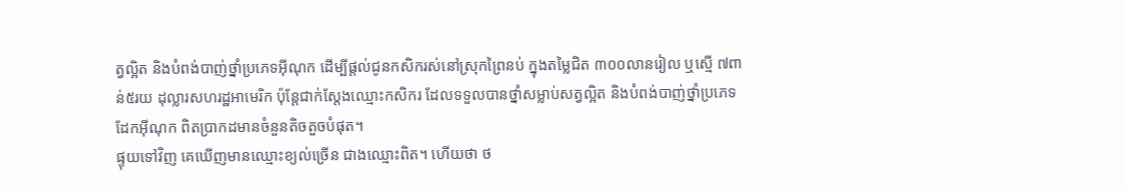ត្វល្អិត និងបំពង់បាញ់ថ្នាំប្រភេទអ៊ីណុក ដើម្បីផ្តល់ជូនកសិករស់នៅស្រុកព្រៃនប់ ក្នុងតម្លៃជិត ៣០០លានរៀល ឬស្មើ ៧ពាន់៥រយ ដុល្លារសហរដ្ឋអាមេរិក ប៉ុន្តែជាក់ស្តែងឈ្មោះកសិករ ដែលទទួលបានថ្នាំសម្លាប់សត្វល្អិត និងបំពង់បាញ់ថ្នាំប្រភេទដែកអ៊ីណុក ពិតប្រាកដមានចំនួនតិចតួចបំផុត។
ផ្ទុយទៅវិញ គេឃើញមានឈ្មោះខ្យល់ច្រើន ជាងឈ្មោះពិត។ ហើយថា ថ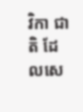វិកា ជាតិ ដែលសេ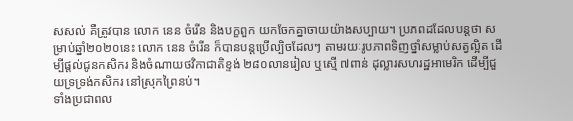សសល់ គឺត្រូវបាន លោក នេន ចំរើន និងបក្ខពួក យកចែកគ្នាចាយយ៉ាងសប្បាយ។ ប្រភពដដែលបន្តថា សម្រាប់ឆ្នាំ២០២០នេះ លោក នេន ចំរើន ក៏បានបន្តប្រើល្បិចដែលៗ តាមរយៈរូបភាពទិញថ្នាំសម្លាប់សត្វល្អិត ដើម្បីផ្ដល់ជូនកសិករ និងចំណាយថវិកាជាតិខ្ទង់ ២៨០លានរៀល ឬស្មើ ៧ពាន់ ដុល្លារសហរដ្ឋអាមេរិក ដើម្បីជួយទ្រទ្រង់កសិករ នៅស្រុកព្រៃនប់។
ទាំងប្រជាពល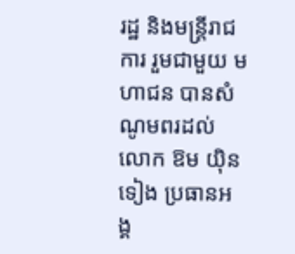រដ្ឋ និងមន្ត្រីរាជការ រួមជាមួយ មហាជន បានសំណូមពរដល់ លោក ឱម យ៉ិនទៀង ប្រធានអង្គ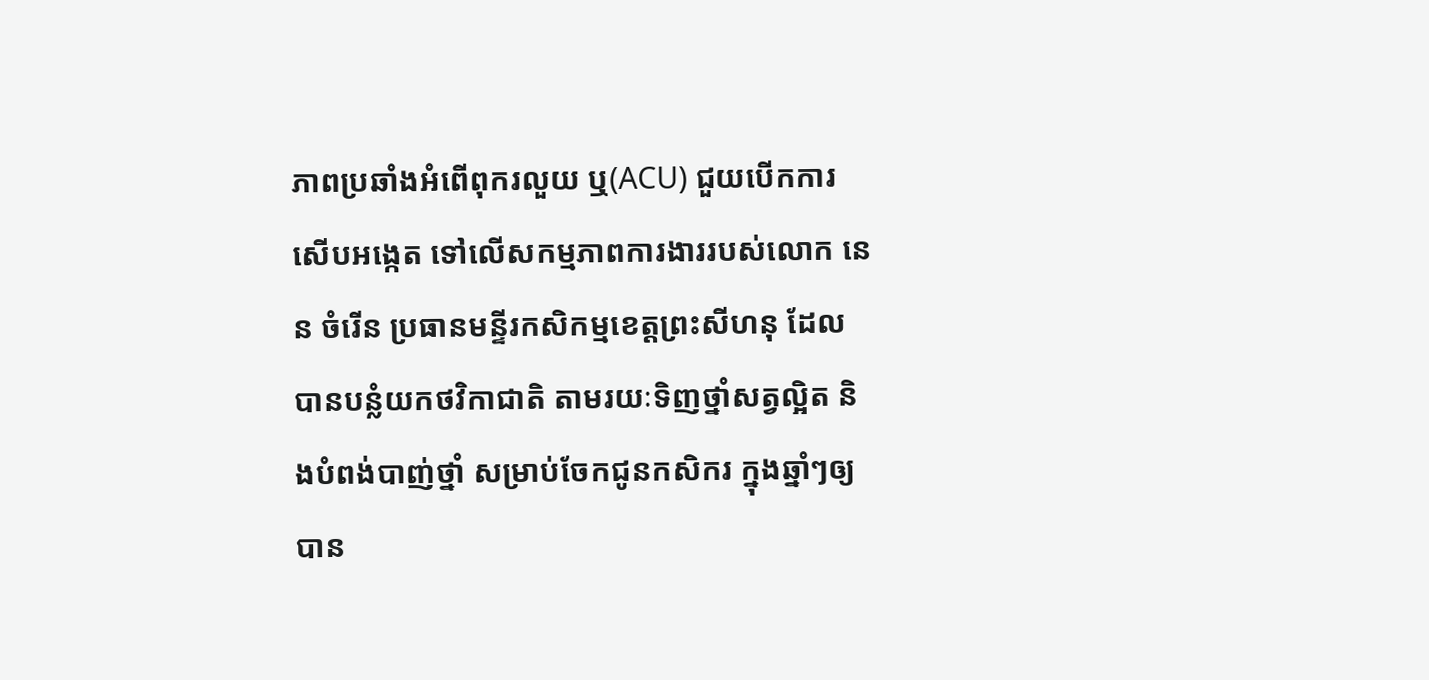ភាពប្រឆាំងអំពើពុករលួយ ឬ(ACU) ជួយបើកការសើបអង្កេត ទៅលើសកម្មភាពការងាររបស់លោក នេន ចំរើន ប្រធានមន្ទីរកសិកម្មខេត្តព្រះសីហនុ ដែលបានបន្លំយកថវិកាជាតិ តាមរយៈទិញថ្នាំសត្វល្អិត និងបំពង់បាញ់ថ្នាំ សម្រាប់ចែកជូនកសិករ ក្នុងឆ្នាំៗឲ្យបាន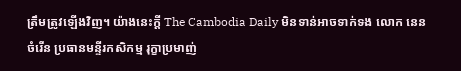ត្រឹមត្រូវឡើងវិញ។ យ៉ាងនេះក្តី The Cambodia Daily មិនទាន់អាចទាក់ទង លោក នេន ចំរើន ប្រធានមន្ទីរកសិកម្ម រុក្ខាប្រមាញ់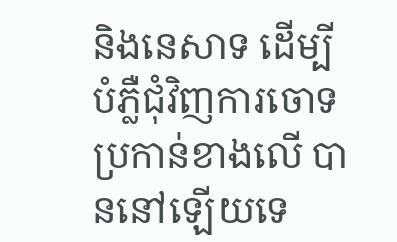និងនេសាទ ដើម្បីបំភ្លឺជុំវិញការចោទប្រកាន់ខាងលើ បាននៅឡើយទេ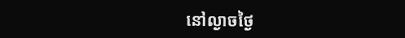នៅល្ងាចថ្ងៃ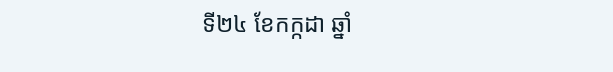ទី២៤ ខែកក្កដា ឆ្នាំ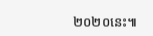២០២០នេះ៕